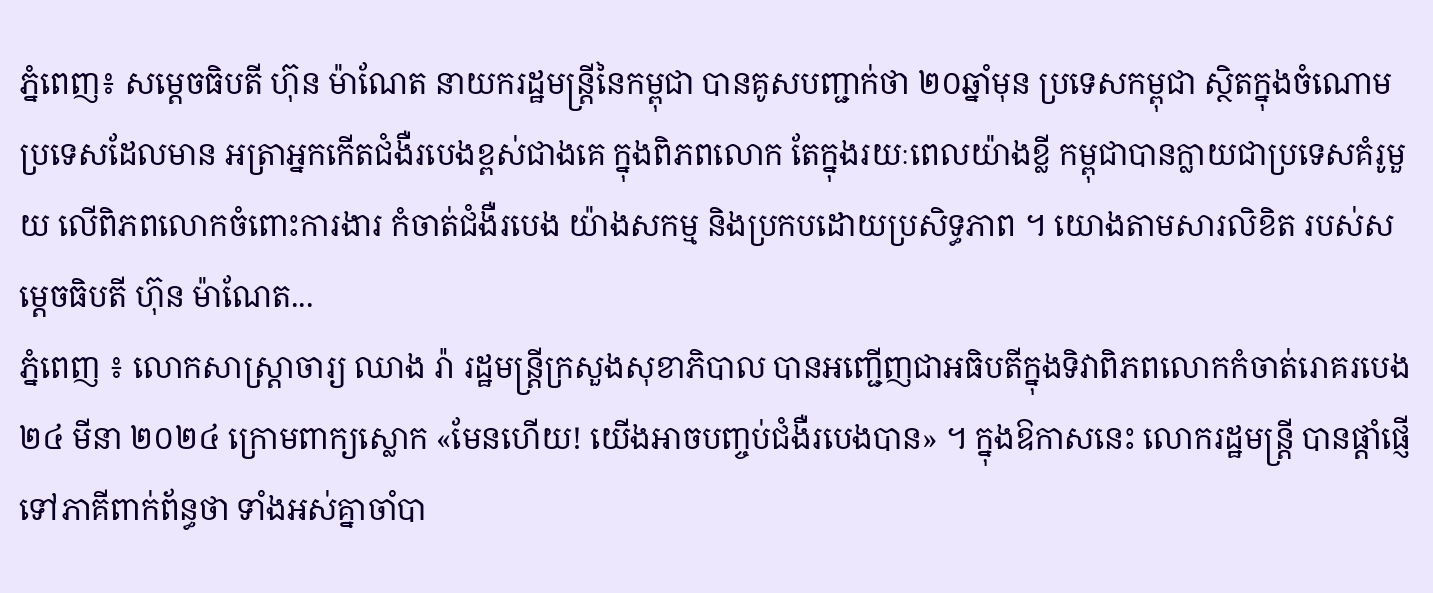ភ្នំពេញ៖ សម្តេចធិបតី ហ៊ុន ម៉ាណែត នាយករដ្ឋមន្ត្រីនៃកម្ពុជា បានគូសបញ្ជាក់ថា ២០ឆ្នាំមុន ប្រទេសកម្ពុជា ស្ថិតក្នុងចំណោមប្រទេសដែលមាន អត្រាអ្នកកើតជំងឺរបេងខ្ពស់ជាងគេ ក្នុងពិភពលោក តែក្នុងរយៈពេលយ៉ាងខ្លី កម្ពុជាបានក្លាយជាប្រទេសគំរូមួយ លើពិភពលោកចំពោះការងារ កំចាត់ជំងឺរបេង យ៉ាងសកម្ម និងប្រកបដោយប្រសិទ្ធភាព ។ យោងតាមសារលិខិត របស់សម្តេចធិបតី ហ៊ុន ម៉ាណែត...
ភ្នំពេញ ៖ លោកសាស្ដ្រាចារ្យ ឈាង រ៉ា រដ្ឋមន្ដ្រីក្រសួងសុខាភិបាល បានអញ្ជើញជាអធិបតីក្នុងទិវាពិភពលោកកំចាត់រោគរបេង ២៤ មីនា ២០២៤ ក្រោមពាក្យស្លោក «មែនហើយ! យើងអាចបញ្ចប់ជំងឺរបេងបាន» ។ ក្នុងឱកាសនេះ លោករដ្ឋមន្រ្តី បានផ្តាំផ្ញើទៅភាគីពាក់ព័ន្ធថា ទាំងអស់គ្នាចាំបា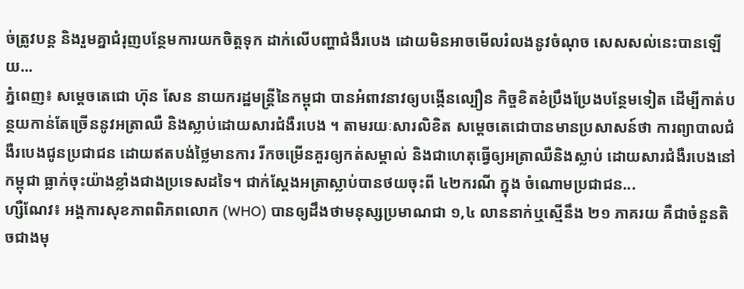ច់ត្រូវបន្ត និងរួមគ្នាជំរុញបន្ថែមការយកចិត្តទុក ដាក់លើបញ្ហាជំងឺរបេង ដោយមិនអាចមើលរំលងនូវចំណុច សេសសល់នេះបានឡើយ...
ភ្នំពេញ៖ សម្ដេចតេជោ ហ៊ុន សែន នាយករដ្ឋមន្ត្រីនៃកម្ពុជា បានអំពាវនាវឲ្យបង្កើនល្បឿន កិច្ចខិតខំប្រឹងប្រែងបន្ថែមទៀត ដើម្បីកាត់បន្ថយកាន់តែច្រើននូវអត្រាឈឺ និងស្លាប់ដោយសារជំងឺរបេង ។ តាមរយៈសារលិខិត សម្ដេចតេជោបានមានប្រសាសន៍ថា ការព្យាបាលជំងឺរបេងជូនប្រជាជន ដោយឥតបង់ថ្លៃមានការ រីកចម្រើនគួរឲ្យកត់សម្គាល់ និងជាហេតុធ្វើឲ្យអត្រាឈឺនិងស្លាប់ ដោយសារជំងឺរបេងនៅកម្ពុជា ធ្លាក់ចុះយ៉ាងខ្លាំងជាងប្រទេសដទៃ។ ជាក់ស្តែងអត្រាស្លាប់បានថយចុះពី ៤២ករណី ក្នុង ចំណោមប្រជាជន...
ហ្សឺណែវ៖ អង្គការសុខភាពពិភពលោក (WHO) បានឲ្យដឹងថាមនុស្សប្រមាណជា ១,៤ លាននាក់ឬស្មើនឹង ២១ ភាគរយ គឺជាចំនួនតិចជាងមុ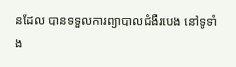នដែល បានទទួលការព្យាបាលជំងឺរបេង នៅទូទាំង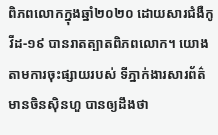ពិភពលោកក្នុងឆ្នាំ២០២០ ដោយសារជំងឺកូវីដ-១៩ បានរាតត្បាតពិភពលោក។ យោងតាមការចុះផ្សាយរបស់ ទីភ្នាក់ងារសារព័ត៌មានចិនស៊ិនហួ បានឲ្យដឹងថា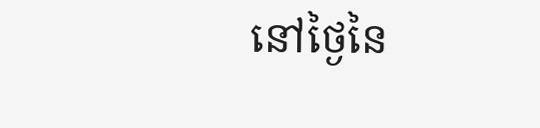នៅថ្ងៃនៃ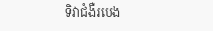ទិវាជំងឺរបេង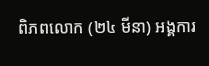ពិភពលោក (២៤ មីនា) អង្គការ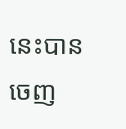នេះបានចេញ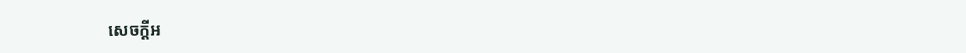សេចក្តីអ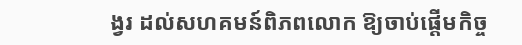ង្វរ ដល់សហគមន៍ពិភពលោក ឱ្យចាប់ផ្តើមកិច្ច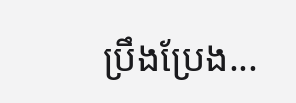ប្រឹងប្រែង...